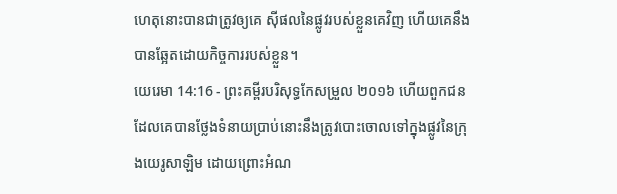ហេតុនោះបានជាត្រូវឲ្យគេ ស៊ីផលនៃផ្លូវរបស់ខ្លួនគេវិញ ហើយគេនឹងបានឆ្អែតដោយកិច្ចការរបស់ខ្លួន។
យេរេមា 14:16 - ព្រះគម្ពីរបរិសុទ្ធកែសម្រួល ២០១៦ ហើយពួកជនដែលគេបានថ្លែងទំនាយប្រាប់នោះនឹងត្រូវបោះចោលទៅក្នុងផ្លូវនៃក្រុងយេរូសាឡិម ដោយព្រោះអំណ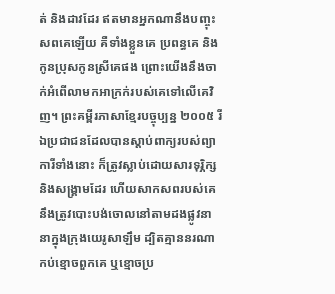ត់ និងដាវដែរ ឥតមានអ្នកណានឹងបញ្ចុះសពគេឡើយ គឺទាំងខ្លួនគេ ប្រពន្ធគេ និងកូនប្រុសកូនស្រីគេផង ព្រោះយើងនឹងចាក់អំពើលាមកអាក្រក់របស់គេទៅលើគេវិញ។ ព្រះគម្ពីរភាសាខ្មែរបច្ចុប្បន្ន ២០០៥ រីឯប្រជាជនដែលបានស្ដាប់ពាក្យរបស់ព្យាការីទាំងនោះ ក៏ត្រូវស្លាប់ដោយសារទុរ្ភិក្ស និងសង្គ្រាមដែរ ហើយសាកសពរបស់គេ នឹងត្រូវបោះបង់ចោលនៅតាមដងផ្លូវនានាក្នុងក្រុងយេរូសាឡឹម ដ្បិតគ្មាននរណាកប់ខ្មោចពួកគេ ឬខ្មោចប្រ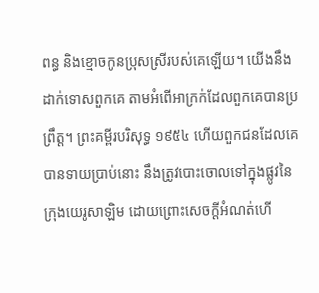ពន្ធ និងខ្មោចកូនប្រុសស្រីរបស់គេឡើយ។ យើងនឹងដាក់ទោសពួកគេ តាមអំពើអាក្រក់ដែលពួកគេបានប្រព្រឹត្ត។ ព្រះគម្ពីរបរិសុទ្ធ ១៩៥៤ ហើយពួកជនដែលគេបានទាយប្រាប់នោះ នឹងត្រូវបោះចោលទៅក្នុងផ្លូវនៃក្រុងយេរូសាឡិម ដោយព្រោះសេចក្ដីអំណត់ហើ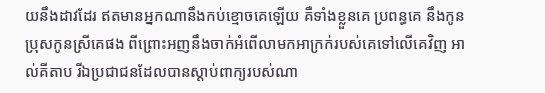យនឹងដាវដែរ ឥតមានអ្នកណានឹងកប់ខ្មោចគេឡើយ គឺទាំងខ្លួនគេ ប្រពន្ធគេ នឹងកូនប្រុសកូនស្រីគេផង ពីព្រោះអញនឹងចាក់អំពើលាមកអាក្រក់របស់គេទៅលើគេវិញ អាល់គីតាប រីឯប្រជាជនដែលបានស្ដាប់ពាក្យរបស់ណា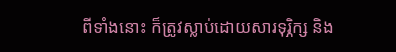ពីទាំងនោះ ក៏ត្រូវស្លាប់ដោយសារទុរ្ភិក្ស និង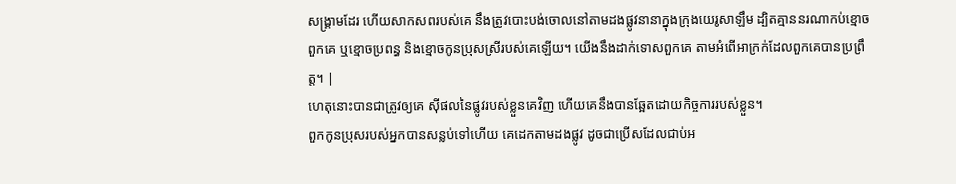សង្គ្រាមដែរ ហើយសាកសពរបស់គេ នឹងត្រូវបោះបង់ចោលនៅតាមដងផ្លូវនានាក្នុងក្រុងយេរូសាឡឹម ដ្បិតគ្មាននរណាកប់ខ្មោចពួកគេ ឬខ្មោចប្រពន្ធ និងខ្មោចកូនប្រុសស្រីរបស់គេឡើយ។ យើងនឹងដាក់ទោសពួកគេ តាមអំពើអាក្រក់ដែលពួកគេបានប្រព្រឹត្ត។ |
ហេតុនោះបានជាត្រូវឲ្យគេ ស៊ីផលនៃផ្លូវរបស់ខ្លួនគេវិញ ហើយគេនឹងបានឆ្អែតដោយកិច្ចការរបស់ខ្លួន។
ពួកកូនប្រុសរបស់អ្នកបានសន្លប់ទៅហើយ គេដេកតាមដងផ្លូវ ដូចជាប្រើសដែលជាប់អ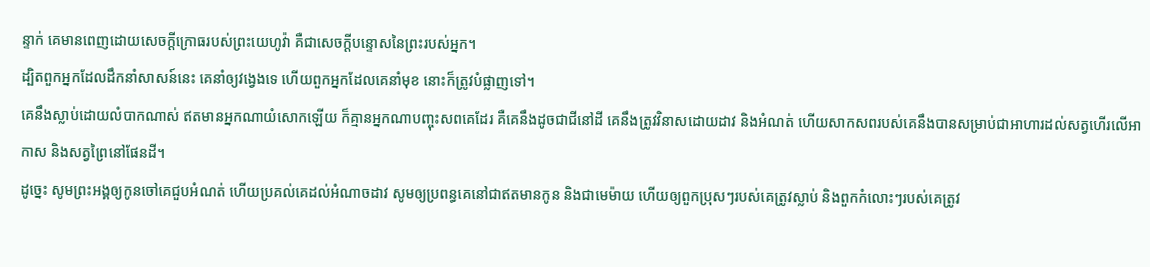ន្ទាក់ គេមានពេញដោយសេចក្ដីក្រោធរបស់ព្រះយេហូវ៉ា គឺជាសេចក្ដីបន្ទោសនៃព្រះរបស់អ្នក។
ដ្បិតពួកអ្នកដែលដឹកនាំសាសន៍នេះ គេនាំឲ្យវង្វេងទេ ហើយពួកអ្នកដែលគេនាំមុខ នោះក៏ត្រូវបំផ្លាញទៅ។
គេនឹងស្លាប់ដោយលំបាកណាស់ ឥតមានអ្នកណាយំសោកឡើយ ក៏គ្មានអ្នកណាបញ្ចុះសពគេដែរ គឺគេនឹងដូចជាជីនៅដី គេនឹងត្រូវវិនាសដោយដាវ និងអំណត់ ហើយសាកសពរបស់គេនឹងបានសម្រាប់ជាអាហារដល់សត្វហើរលើអាកាស និងសត្វព្រៃនៅផែនដី។
ដូច្នេះ សូមព្រះអង្គឲ្យកូនចៅគេជួបអំណត់ ហើយប្រគល់គេដល់អំណាចដាវ សូមឲ្យប្រពន្ធគេនៅជាឥតមានកូន និងជាមេម៉ាយ ហើយឲ្យពួកប្រុសៗរបស់គេត្រូវស្លាប់ និងពួកកំលោះៗរបស់គេត្រូវ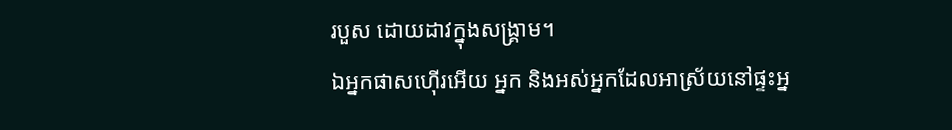របួស ដោយដាវក្នុងសង្គ្រាម។
ឯអ្នកផាសហ៊ើរអើយ អ្នក និងអស់អ្នកដែលអាស្រ័យនៅផ្ទះអ្ន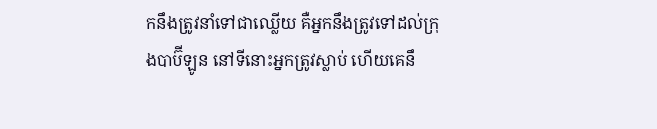កនឹងត្រូវនាំទៅជាឈ្លើយ គឺអ្នកនឹងត្រូវទៅដល់ក្រុងបាប៊ីឡូន នៅទីនោះអ្នកត្រូវស្លាប់ ហើយគេនឹ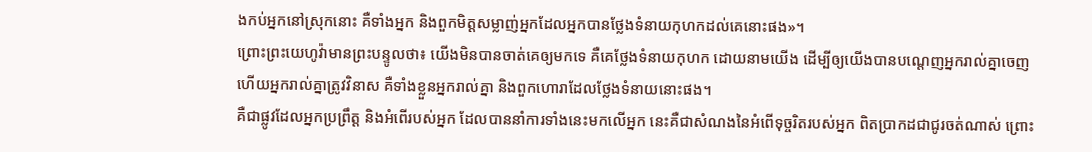ងកប់អ្នកនៅស្រុកនោះ គឺទាំងអ្នក និងពួកមិត្តសម្លាញ់អ្នកដែលអ្នកបានថ្លែងទំនាយកុហកដល់គេនោះផង»។
ព្រោះព្រះយេហូវ៉ាមានព្រះបន្ទូលថា៖ យើងមិនបានចាត់គេឲ្យមកទេ គឺគេថ្លែងទំនាយកុហក ដោយនាមយើង ដើម្បីឲ្យយើងបានបណ្តេញអ្នករាល់គ្នាចេញ ហើយអ្នករាល់គ្នាត្រូវវិនាស គឺទាំងខ្លួនអ្នករាល់គ្នា និងពួកហោរាដែលថ្លែងទំនាយនោះផង។
គឺជាផ្លូវដែលអ្នកប្រព្រឹត្ត និងអំពើរបស់អ្នក ដែលបាននាំការទាំងនេះមកលើអ្នក នេះគឺជាសំណងនៃអំពើទុច្ចរិតរបស់អ្នក ពិតប្រាកដជាជូរចត់ណាស់ ព្រោះ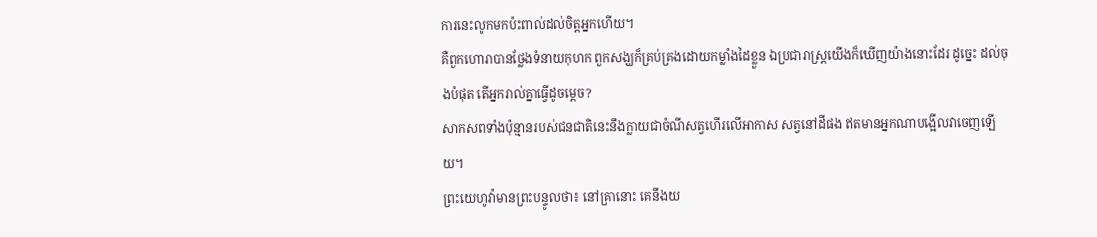ការនេះលូកមកប៉ះពាល់ដល់ចិត្តអ្នកហើយ។
គឺពួកហោរាបានថ្លែងទំនាយកុហក ពួកសង្ឃក៏គ្រប់គ្រងដោយកម្លាំងដៃខ្លួន ឯប្រជារាស្ត្រយើងក៏ឃើញយ៉ាងនោះដែរ ដូច្នេះ ដល់ចុងបំផុត តើអ្នករាល់គ្នាធ្វើដូចម្តេច?
សាកសពទាំងប៉ុន្មានរបស់ជនជាតិនេះនឹងក្លាយជាចំណីសត្វហើរលើអាកាស សត្វនៅដីផង ឥតមានអ្នកណាបង្អើលវាចេញឡើយ។
ព្រះយេហូវ៉ាមានព្រះបន្ទូលថា៖ នៅគ្រានោះ គេនឹងយ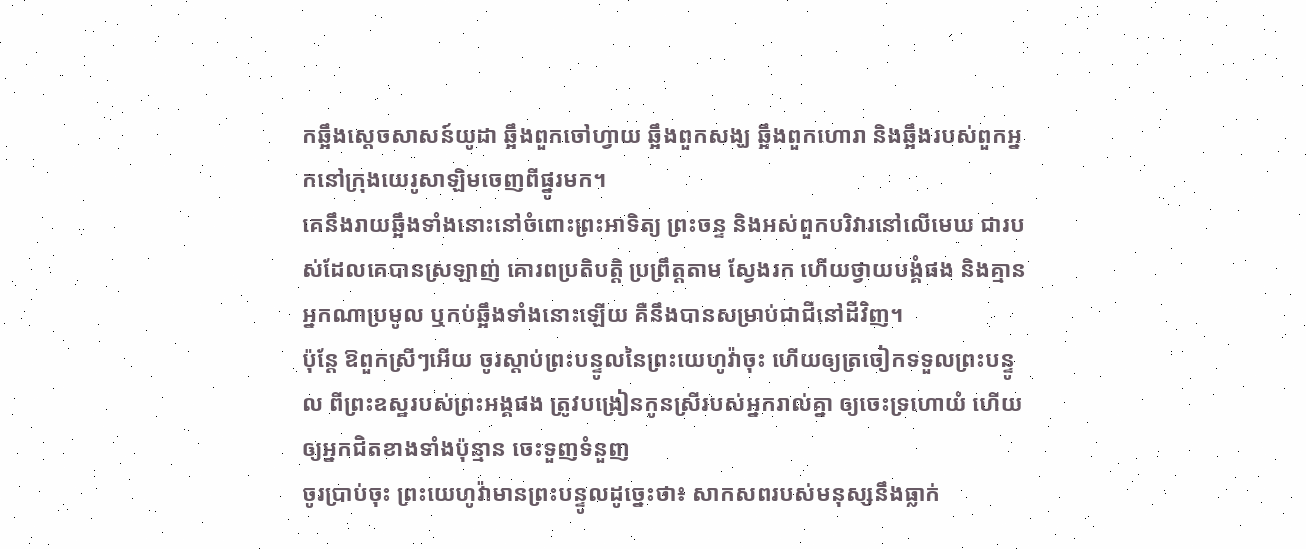កឆ្អឹងស្តេចសាសន៍យូដា ឆ្អឹងពួកចៅហ្វាយ ឆ្អឹងពួកសង្ឃ ឆ្អឹងពួកហោរា និងឆ្អឹងរបស់ពួកអ្នកនៅក្រុងយេរូសាឡិមចេញពីផ្នូរមក។
គេនឹងរាយឆ្អឹងទាំងនោះនៅចំពោះព្រះអាទិត្យ ព្រះចន្ទ និងអស់ពួកបរិវារនៅលើមេឃ ជារបស់ដែលគេបានស្រឡាញ់ គោរពប្រតិបត្តិ ប្រព្រឹត្តតាម ស្វែងរក ហើយថ្វាយបង្គំផង និងគ្មានអ្នកណាប្រមូល ឬកប់ឆ្អឹងទាំងនោះឡើយ គឺនឹងបានសម្រាប់ជាជីនៅដីវិញ។
ប៉ុន្តែ ឱពួកស្រីៗអើយ ចូរស្តាប់ព្រះបន្ទូលនៃព្រះយេហូវ៉ាចុះ ហើយឲ្យត្រចៀកទទួលព្រះបន្ទូល ពីព្រះឧស្ឋរបស់ព្រះអង្គផង ត្រូវបង្រៀនកូនស្រីរបស់អ្នករាល់គ្នា ឲ្យចេះទ្រហោយំ ហើយឲ្យអ្នកជិតខាងទាំងប៉ុន្មាន ចេះទួញទំនួញ
ចូរប្រាប់ចុះ ព្រះយេហូវ៉ាមានព្រះបន្ទូលដូច្នេះថា៖ សាកសពរបស់មនុស្សនឹងធ្លាក់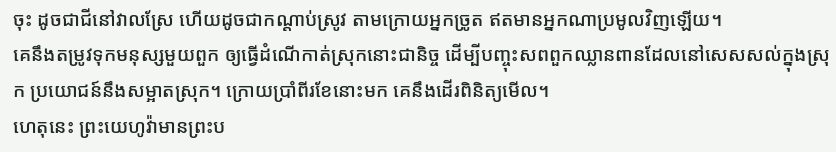ចុះ ដូចជាជីនៅវាលស្រែ ហើយដូចជាកណ្ដាប់ស្រូវ តាមក្រោយអ្នកច្រូត ឥតមានអ្នកណាប្រមូលវិញឡើយ។
គេនឹងតម្រូវទុកមនុស្សមួយពួក ឲ្យធ្វើដំណើកាត់ស្រុកនោះជានិច្ច ដើម្បីបញ្ចុះសពពួកឈ្លានពានដែលនៅសេសសល់ក្នុងស្រុក ប្រយោជន៍នឹងសម្អាតស្រុក។ ក្រោយប្រាំពីរខែនោះមក គេនឹងដើរពិនិត្យមើល។
ហេតុនេះ ព្រះយេហូវ៉ាមានព្រះប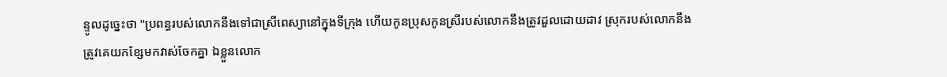ន្ទូលដូច្នេះថា "ប្រពន្ធរបស់លោកនឹងទៅជាស្រីពេស្យានៅក្នុងទីក្រុង ហើយកូនប្រុសកូនស្រីរបស់លោកនឹងត្រូវដួលដោយដាវ ស្រុករបស់លោកនឹងត្រូវគេយកខ្សែមកវាស់ចែកគ្នា ឯខ្លួនលោក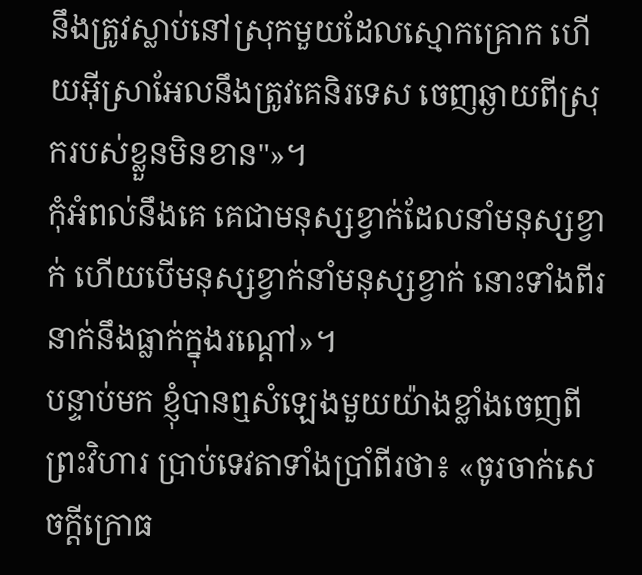នឹងត្រូវស្លាប់នៅស្រុកមួយដែលស្មោកគ្រោក ហើយអ៊ីស្រាអែលនឹងត្រូវគេនិរទេស ចេញឆ្ងាយពីស្រុករបស់ខ្លួនមិនខាន"»។
កុំអំពល់នឹងគេ គេជាមនុស្សខ្វាក់ដែលនាំមនុស្សខ្វាក់ ហើយបើមនុស្សខ្វាក់នាំមនុស្សខ្វាក់ នោះទាំងពីរនាក់នឹងធ្លាក់ក្នុងរណ្តៅ»។
បន្ទាប់មក ខ្ញុំបានឮសំឡេងមួយយ៉ាងខ្លាំងចេញពីព្រះវិហារ ប្រាប់ទេវតាទាំងប្រាំពីរថា៖ «ចូរចាក់សេចក្ដីក្រោធ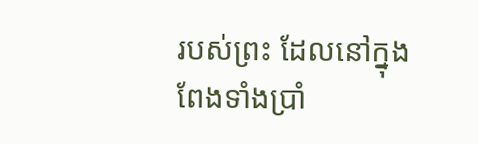របស់ព្រះ ដែលនៅក្នុងពែងទាំងប្រាំ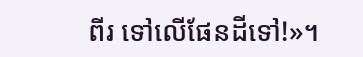ពីរ ទៅលើផែនដីទៅ!»។